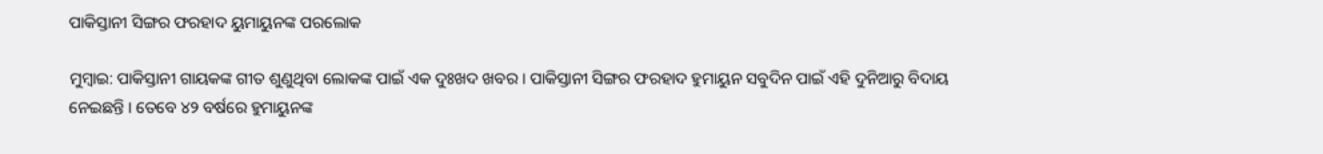ପାକିସ୍ତାନୀ ସିଙ୍ଗର ଫରହାଦ ୟୁମାୟୁନଙ୍କ ପରଲୋକ

ମୁମ୍ବାଇ: ପାକିସ୍ତାନୀ ଗାୟକଙ୍କ ଗୀତ ଶୁଣୁଥିବା ଲୋକଙ୍କ ପାଇଁ ଏକ ଦୁଃଖଦ ଖବର । ପାକିସ୍ତାନୀ ସିଙ୍ଗର ଫରହାଦ ହୁମାୟୁନ ସବୁଦିନ ପାଇଁ ଏହି ଦୁନିଆରୁ ବିଦାୟ ନେଇଛନ୍ତି । ତେବେ ୪୨ ବର୍ଷରେ ହୁମାୟୁନଙ୍କ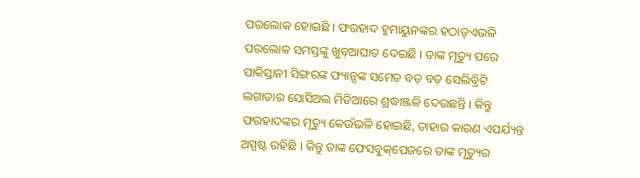ପରଲୋକ ହୋଇଛି । ଫରହାଦ ହୁମାୟୁନଙ୍କର ହଠାତ୍‌ଏଭଳି ପରଲୋକ ସମସ୍ତଙ୍କୁ ଖୁବ୍‌ଆଘାତ ଦେଇଛି । ତାଙ୍କ ମୃତ୍ୟୁ ପରେ ପାକିସ୍ତାନୀ ସିଙ୍ଗରଙ୍କ ଫ୍ୟାନ୍ସଙ୍କ ସମେତ ବଡ଼ ବଡ଼ ସେଲିବ୍ରିଟି ଲଗାତାର ସୋସିଅଲ ମିଡିଆରେ ଶ୍ରଦ୍ଧାଞ୍ଜଳି ଦେଉଛନ୍ତି । କିନ୍ତୁ ଫରହାଦଙ୍କର ମୃତ୍ୟୁ କେଉଁଭଳି ହୋଇଛି, ତାହାର କାରଣ ଏପର୍ଯ୍ୟନ୍ତ ଅସ୍ପଷ୍ଟ ରହିଛି । କିନ୍ତୁ ତାଙ୍କ ଫେସବୁକ୍‌ପେଜରେ ତାଙ୍କ ମୃତ୍ୟୁର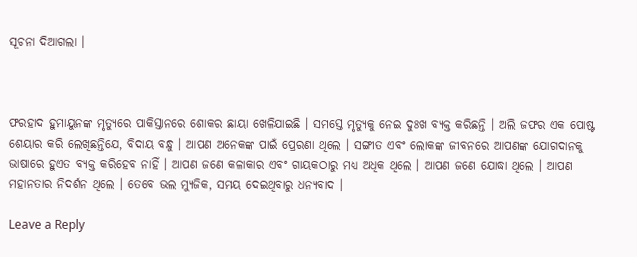ସୂଚନା ଦିଆଗଲା ।



ଫରହାଦ ହୁମାୟୁନଙ୍କ ମୃତ୍ୟୁରେ ପାକିସ୍ତାନରେ ଶୋକର ଛାୟା ଖେଳିଯାଇଛି । ସମସ୍ତେ ମୃତ୍ୟୁକୁ ନେଇ ଦୁଃଖ ବ୍ୟକ୍ତ କରିଛନ୍ତି । ଅଲି ଜଫର ଏକ ପୋଷ୍ଟ ଶେୟାର କରି ଲେଖିଛନ୍ତିଯେ, ବିଦାୟ ବନ୍ଧୁ । ଆପଣ ଅନେକଙ୍କ ପାଇଁ ପ୍ରେରଣା ଥିଲେ । ସଙ୍ଗୀତ ଏବଂ ଲୋକଙ୍କ ଜୀବନରେ ଆପଣଙ୍କ ଯୋଗଦାନକୁ ଭାଷାରେ ହୁଏତ ବ୍ୟକ୍ତ କରିହେବ ନାହିଁ । ଆପଣ ଜଣେ କଳାକାର ଏବଂ ଗାୟକଠାରୁ ମଧ୍ୟ ଅଧିକ ଥିଲେ । ଆପଣ ଜଣେ ଯୋଦ୍ଧା ଥିଲେ । ଆପଣ ମହାନତାର ନିଦର୍ଶନ ଥିଲେ । ତେବେ ଭଲ ମ୍ୟୁଜିକ, ସମୟ ଦେଇଥିବାରୁ ଧନ୍ୟବାଦ ।

Leave a Reply